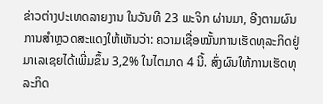ຂ່າວຕ່າງປະເທດລາຍງານ ໃນວັນທີ 23 ພະຈິກ ຜ່ານມາ, ອີງຕາມຜົນການສຳຫຼວດສະແດງໃຫ້ເຫັນວ່າ: ຄວາມເຊື່ອໝັ້ນການເຮັດທຸລະກິດຢູ່ມາເລເຊຍໄດ້ເພີ່ມຂຶ້ນ 3,2% ໃນໄຕມາດ 4 ນີ້. ສົ່ງຜົນໃຫ້ການເຮັດທຸລະກິດ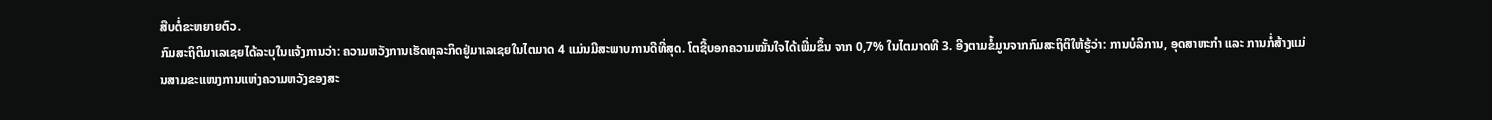ສືບຕໍ່ຂະຫຍາຍຕົວ.
ກົມສະຖິຕິມາເລເຊຍໄດ້ລະບຸໃນແຈ້ງການວ່າ: ຄວາມຫວັງການເຮັດທຸລະກິດຢູ່ມາເລເຊຍໃນໄຕມາດ 4 ແມ່ນມີສະພາບການດີທີ່ສຸດ. ໂຕຊີ້ບອກຄວາມໝັ້ນໃຈໄດ້ເພີ່ມຂຶ້ນ ຈາກ 0,7% ໃນໄຕມາດທີ 3. ອີງຕາມຂ້ໍມູນຈາກກົມສະຖິຕິໃຫ້ຮູ້ວ່າ: ການບໍລິການ, ອຸດສາຫະກຳ ແລະ ການກໍ່ສ້າງແມ່ນສາມຂະແໜງການແຫ່ງຄວາມຫວັງຂອງສະ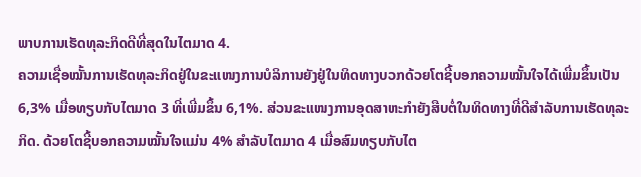ພາບການເຮັດທຸລະກິດດີທີ່ສຸດໃນໄຕມາດ 4.
ຄວາມເຊື່ອໝັ້ນການເຮັດທຸລະກິດຢູ່ໃນຂະແໜງການບໍລິການຍັງຢູ່ໃນທິດທາງບວກດ້ວຍໂຕຊີ້ບອກຄວາມໝັ້ນໃຈໄດ້ເພີ່ມຂຶ້ນເປັນ 6,3% ເມື່ອທຽບກັບໄຕມາດ 3 ທີ່ເພີ່ມຂຶ້ນ 6,1%. ສ່ວນຂະແໜງການອຸດສາຫະກຳຍັງສືບຕໍ່ໃນທິດທາງທີ່ດີສຳລັບການເຮັດທຸລະກິດ. ດ້ວຍໂຕຊີ້ບອກຄວາມໝັ້ນໃຈແມ່ນ 4% ສຳລັບໄຕມາດ 4 ເມື່ອສົມທຽບກັບໄຕ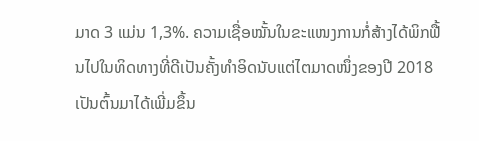ມາດ 3 ແມ່ນ 1,3%. ຄວາມເຊື່ອໝັ້ນໃນຂະແໜງການກໍ່ສ້າງໄດ້ພິກຟື້ນໄປໃນທິດທາງທີ່ດີເປັນຄັ້ງທຳອິດນັບແຕ່ໄຕມາດໜຶ່ງຂອງປີ 2018 ເປັນຕົ້ນມາໄດ້ເພີ່ມຂຶ້ນ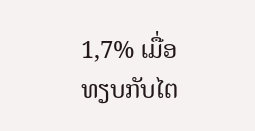1,7% ເມື່ອທຽບກັບໄຕ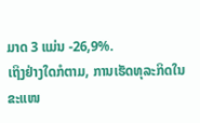ມາດ 3 ແມ່ນ -26,9%.
ເຖິງຢ່າງໃດກໍຕາມ, ການເຮັດທຸລະກິດໃນຂະແໜ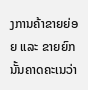ງການຄ້າຂາຍຍ່ອຍ ແລະ ຂາຍຍົກນັ້ນຄາດຄະເນວ່າ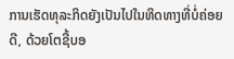ການເຮັດທຸລະກິດຍັງເປັນໄປໃນທິດທາງທີ່ບໍ່ຄ່ອຍດີ, ດ້ວຍໂຕຊີ້ບອ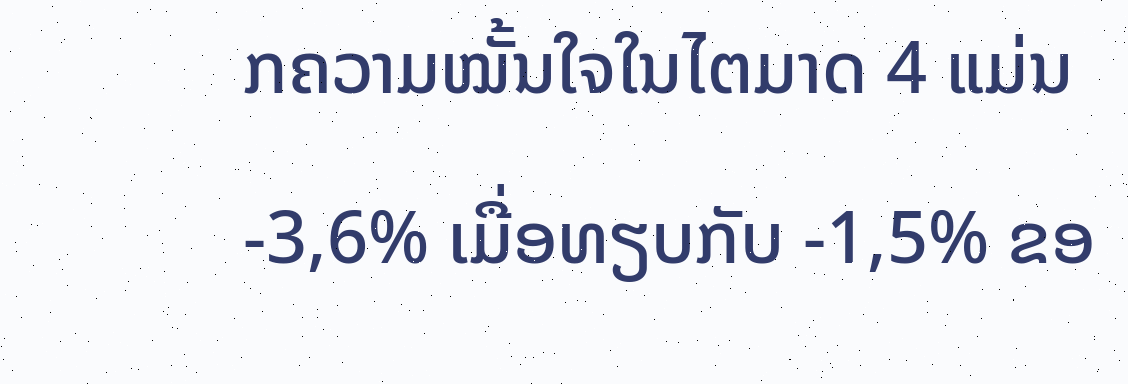ກຄວາມໝັ້ນໃຈໃນໄຕມາດ 4 ແມ່ນ -3,6% ເມື່ອທຽບກັບ -1,5% ຂອ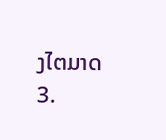ງໄຕມາດ 3.